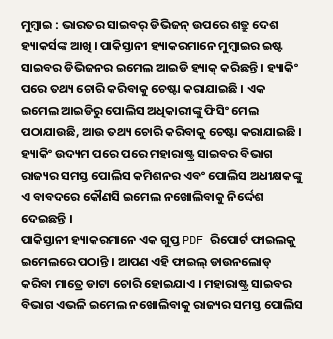ମୁମ୍ବାଇ : ଭାରତର ସାଇବର୍ ଡିଭିଜନ୍ ଉପରେ ଶତ୍ରୁ ଦେଶ ହ୍ୟାକର୍ସଙ୍କ ଆଖି । ପାକିସ୍ତାନୀ ହ୍ୟାକରମାନେ ମୁମ୍ବାଇର ଇଷ୍ଟ ସାଇବର ଡିଭିଜନର ଇମେଲ ଆଇଡି ହ୍ୟାକ୍ କରିଛନ୍ତି । ହ୍ୟାକିଂ ପରେ ତଥ୍ୟ ଚୋରି କରିବାକୁ ଚେଷ୍ଟା କରାଯାଇଛି । ଏକ ଇମେଲ ଆଇଡିରୁ ପୋଲିସ ଅଧିକାରୀଙ୍କୁ ଫିସିଂ ମେଲ ପଠାଯାଉଛି, ଆଉ ତଥ୍ୟ ଚୋରି କରିବାକୁ ଚେଷ୍ଟା କରାଯାଇଛି । ହ୍ୟାକିଂ ଉଦ୍ୟମ ପରେ ପରେ ମହାରାଷ୍ଟ୍ର ସାଇବର ବିଭାଗ ରାଜ୍ୟର ସମସ୍ତ ପୋଲିସ କମିଶନର ଏବଂ ପୋଲିସ ଅଧୀକ୍ଷକଙ୍କୁ ଏ ବାବଦରେ କୌଣସି ଇମେଲ ନଖୋଲିବାକୁ ନିର୍ଦ୍ଦେଶ ଦେଇଛନ୍ତି ।
ପାକିସ୍ତାନୀ ହ୍ୟାକରମାନେ ଏକ ଗୁପ୍ତ PDF ରିପୋର୍ଟ ଫାଇଲକୁ ଇମେଲରେ ପଠାନ୍ତି । ଆପଣ ଏହି ଫାଇଲ୍ ଡାଉନଲୋଡ୍ କରିବା ମାତ୍ରେ ଡାଟା ଚୋରି ହୋଇଯାଏ । ମହାରାଷ୍ଟ୍ର ସାଇବର ବିଭାଗ ଏଭଳି ଇମେଲ ନଖୋଲିବାକୁ ରାଜ୍ୟର ସମସ୍ତ ପୋଲିସ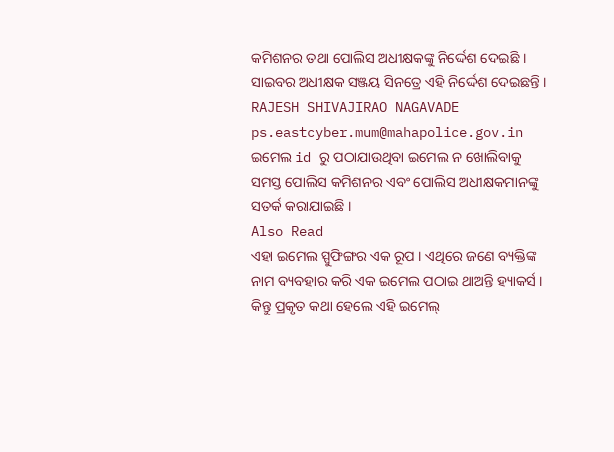କମିଶନର ତଥା ପୋଲିସ ଅଧୀକ୍ଷକଙ୍କୁ ନିର୍ଦ୍ଦେଶ ଦେଇଛି ।
ସାଇବର ଅଧୀକ୍ଷକ ସଞ୍ଜୟ ସିନତ୍ରେ ଏହି ନିର୍ଦ୍ଦେଶ ଦେଇଛନ୍ତି । RAJESH SHIVAJIRAO NAGAVADE ps.eastcyber.mum@mahapolice.gov.in ଇମେଲ id ରୁ ପଠାଯାଉଥିବା ଇମେଲ ନ ଖୋଲିବାକୁ ସମସ୍ତ ପୋଲିସ କମିଶନର ଏବଂ ପୋଲିସ ଅଧୀକ୍ଷକମାନଙ୍କୁ ସତର୍କ କରାଯାଇଛି ।
Also Read
ଏହା ଇମେଲ ସ୍ପୁଫିଙ୍ଗର ଏକ ରୂପ । ଏଥିରେ ଜଣେ ବ୍ୟକ୍ତିଙ୍କ ନାମ ବ୍ୟବହାର କରି ଏକ ଇମେଲ ପଠାଇ ଥାଅନ୍ତି ହ୍ୟାକର୍ସ । କିନ୍ତୁ ପ୍ରକୃତ କଥା ହେଲେ ଏହି ଇମେଲ୍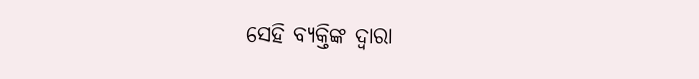ସେହି ବ୍ୟକ୍ତିଙ୍କ ଦ୍ୱାରା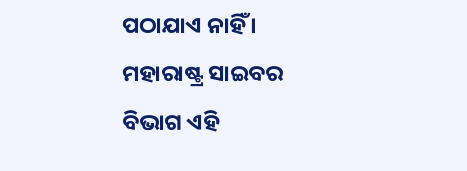ପଠାଯାଏ ନାହିଁ । ମହାରାଷ୍ଟ୍ର ସାଇବର ବିଭାଗ ଏହି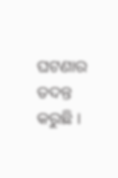ଘଟଣାର ତଦନ୍ତ କରୁଛି ।